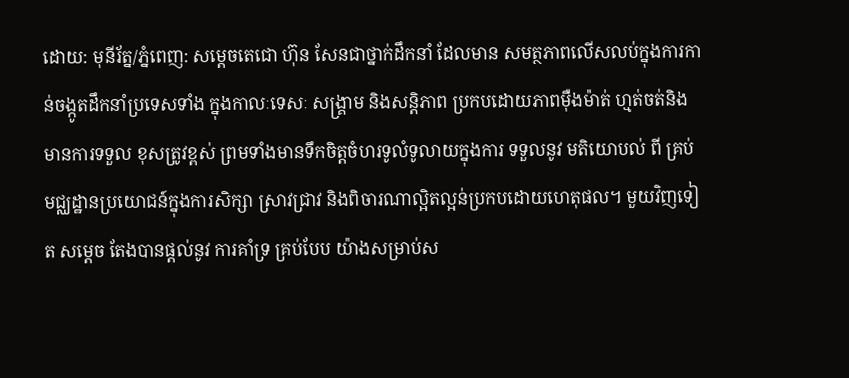ដោយ: មុនីរ័ត្ន/ភ្នំពេញ: សម្តេចតេជោ ហ៊ុន សែនជាថ្នាក់ដឹកនាំ ដែលមាន សមត្ថភាពលើសលប់ក្នុងការកាន់ចង្កូតដឹកនាំប្រទេសទាំង ក្នុងកាលៈទេសៈ សង្គ្រាម និងសន្តិភាព ប្រកបដោយភាពម៉ឺងម៉ាត់ ហ្មត់ចត់និងមានការទទួល ខុសត្រូវខ្ពស់ ព្រមទាំងមានទឹកចិត្តចំហរទូលំទូលាយក្នុងការ ទទួលនូវ មតិយោបល់ ពី គ្រប់ មជ្ឈដ្ឋានប្រយោជន៍ក្នុងការសិក្សា ស្រាវជ្រាវ និងពិចារណាល្អិតល្អន់ប្រកបដោយហេតុផល។ មួយវិញទៀត សម្តេច តែងបានផ្តល់នូវ ការគាំទ្រ គ្រប់បែប យ៉ាងសម្រាប់ស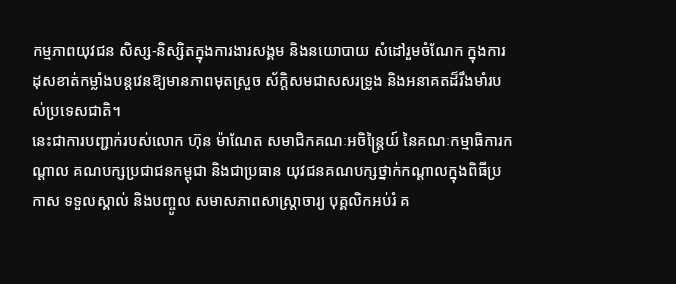កម្មភាពយុវជន សិស្ស-និស្សិតក្នុងការងារសង្គម និងនយោបាយ សំដៅរួមចំណែក ក្នុងការដុសខាត់កម្លាំងបន្តវេនឱ្យមានភាពមុតស្រួច ស័ក្តិសមជាសសរទ្រូង និងអនាគតដ៏រឹងមាំរបស់ប្រទេសជាតិ។
នេះជាការបញ្ជាក់របស់លោក ហ៊ុន ម៉ាណែត សមាជិកគណៈអចិន្ត្រៃយ៍ នៃគណៈកម្មាធិការកណ្តាល គណបក្សប្រជាជនកម្ពុជា និងជាប្រធាន យុវជនគណបក្សថ្នាក់កណ្តាលក្នុងពិធីប្រកាស ទទួលស្គាល់ និងបញ្ចូល សមាសភាពសាស្ត្រាចារ្យ បុគ្គលិកអប់រំ គ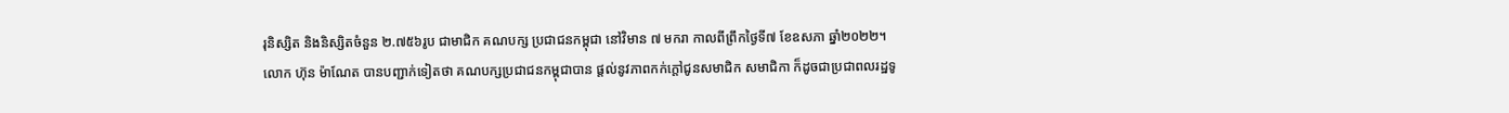រុនិស្សិត និងនិស្សិតចំនួន ២.៧៥៦រូប ជាមាជិក គណបក្ស ប្រជាជនកម្ពុជា នៅវិមាន ៧ មករា កាលពីព្រឹកថ្ងៃទី៧ ខែឧសភា ឆ្នាំ២០២២។
លោក ហ៊ុន ម៉ាណែត បានបញ្ជាក់ទៀតថា គណបក្សប្រជាជនកម្ពុជាបាន ផ្តល់នូវភាពកក់ក្តៅជូនសមាជិក សមាជិកា ក៏ដូចជាប្រជាពលរដ្ឋទូ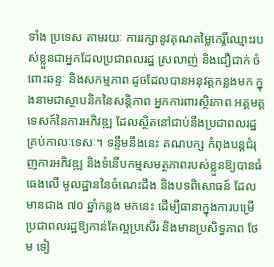ទាំង ប្រទេស តាមរយៈ ការរក្សានូវគុណតម្លៃកេរ្តិ៍ឈ្មោះរបស់ខ្លួនជាអ្នកដែលប្រជាពលរដ្ឋ ស្រលាញ់ និងជឿជាក់ ចំពោះឆន្ទៈ និងសកម្មភាព ដូចដែលបានអនុវត្តកន្លងមក ក្នុងនាមជាស្ថាបនិកនៃសន្តិភាព អ្នកការពារស្ថិរភាព អគ្គមគ្គទេសក៍នៃការអភិវឌ្ឍ ដែលស្ថិតនៅជាប់នឹងប្រជាពលរដ្ឋគ្រប់កាលៈទេសៈ។ ទន្ទឹមនឹងនេះ គណបក្ស កំពុងបន្តជំរុញការអភិវឌ្ឍ និងទំនើបកម្មសមត្ថភាពរបស់ខ្លួនឱ្យបានធំធេងលើ មូលដ្ឋាននៃចំណេះដឹង និងបទពិសោធន៍ ដែល មានជាង ៧០ ឆ្នាំកន្លង មកនេះ ដើម្បីធានាក្នុងការបម្រើប្រជាពលរដ្ឋឱ្យកាន់តែល្អប្រសើរ និងមានប្រសិទ្ធភាព ថែម ទៀ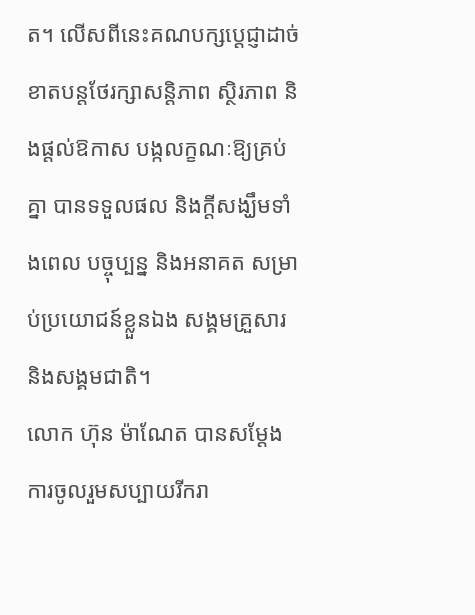ត។ លើសពីនេះគណបក្សប្តេជ្ញាដាច់ខាតបន្តថែរក្សាសន្តិភាព ស្ថិរភាព និងផ្តល់ឱកាស បង្កលក្ខណៈឱ្យគ្រប់គ្នា បានទទួលផល និងក្តីសង្ឃឹមទាំងពេល បច្ចុប្បន្ន និងអនាគត សម្រាប់ប្រយោជន៍ខ្លួនឯង សង្គមគ្រួសារ និងសង្គមជាតិ។
លោក ហ៊ុន ម៉ាណែត បានសម្តែង ការចូលរួមសប្បាយរីករា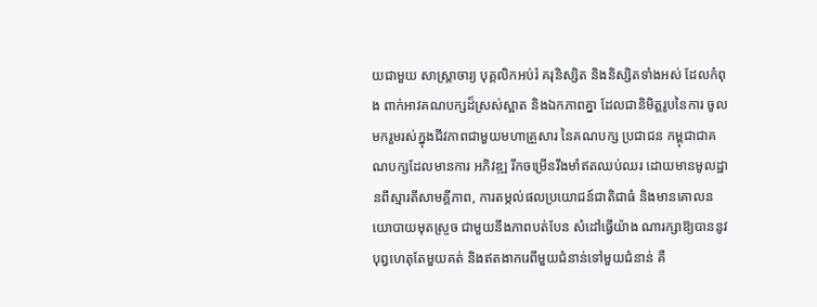យជាមួយ សាស្ត្រាចារ្យ បុគ្គលិកអប់រំ គរុនិស្សិត និងនិស្សិតទាំងអស់ ដែលកំពុង ពាក់អាវគណបក្សដ៏ស្រស់ស្អាត និងឯកភាពគ្នា ដែលជានិមិត្តរូបនៃការ ចូលមករួមរស់ក្នុងជីវភាពជាមួយមហាគ្រួសារ នៃគណបក្ស ប្រជាជន កម្ពុជាជាគណបក្សដែលមានការ អភិវឌ្ឍ រីកចម្រើនរឹងមាំឥតឈប់ឈរ ដោយមានមូលដ្ឋានពីស្មារតីសាមគ្គីភាព, ការតម្កល់ផលប្រយោជន៍ជាតិជាធំ និងមានគោលនយោបាយមុតស្រួច ជាមួយនឹងភាពបត់បែន សំដៅធ្វើយ៉ាង ណារក្សាឱ្យបាននូវបុព្វហេតុតែមួយគត់ និងឥតងាករេពីមួយជំនាន់ទៅមួយជំនាន់ គឺ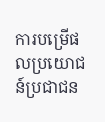ការបម្រើផលប្រយោជន៍ប្រជាជន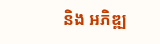និង អភិឌ្ឍ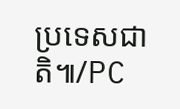ប្រទេសជាតិ៕/PC